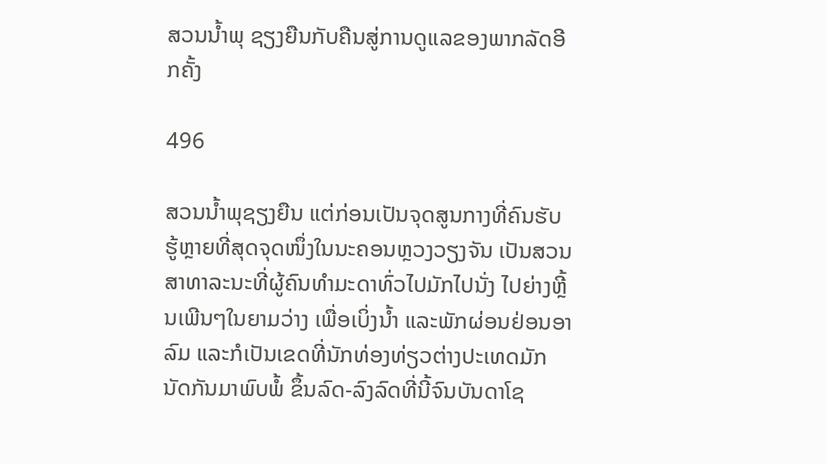ສວນນ້ຳພຸ ຊຽງຍືນກັບຄືນສູ່ການດູແລຂອງພາກລັດອີກຄັ້ງ

496

ສວນນ້ຳພຸຊຽງຍືນ ແຕ່ກ່ອນເປັນຈຸດສູນກາງທີ່ຄົນຮັບຮູ້ຫຼາຍທີ່ສຸດຈຸດໜຶ່ງໃນນະຄອນຫຼວງວຽງຈັນ ເປັນສວນສາທາລະນະທີ່ຜູ້ຄົນທຳມະດາທົ່ວໄປມັກໄປນັ່ງ ໄປຍ່າງຫຼີ້ນເພີນໆໃນຍາມວ່າງ ເພື່ອເບິ່ງນ້ຳ ແລະພັກຜ່ອນຢ່ອນອາລົມ ແລະກໍເປັນເຂດທີ່ນັກທ່ອງທ່ຽວຕ່າງປະເທດມັກນັດກັນມາພົບພໍ້ ຂຶ້ນລົດ-ລົງລົດທີ່ນີ້ຈົນບັນດາໂຊ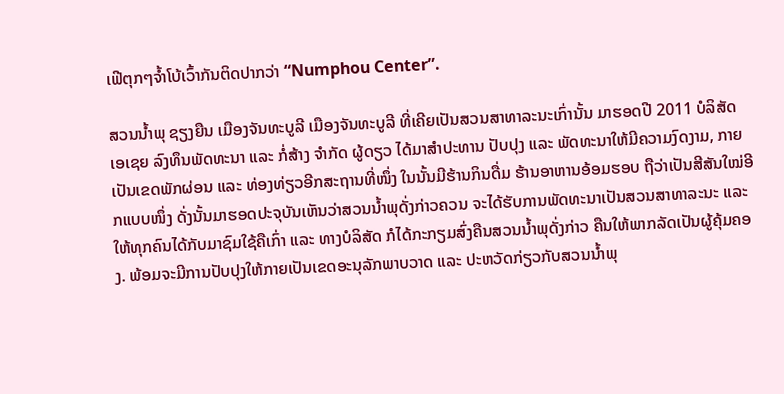ເຟີຕຸກໆຈ້ຳໂບ້ເວົ້າກັນຕິດປາກວ່າ “Numphou Center”.

ສວນນ້ຳພຸ ຊຽງຍືນ ເມືອງຈັນທະບູລີ ເມືອງຈັນທະບູລີ ທີ່ເຄີຍເປັນສວນສາທາລະນະເກົ່ານັ້ນ ມາຮອດປີ 2011 ບໍລິສັດ ເອເຊຍ ລົງທຶນພັດທະນາ ແລະ ກໍ່ສ້າງ ຈໍາກັດ ຜູ້ດຽວ ໄດ້ມາສຳປະທານ ປັບປຸງ ແລະ ພັດທະນາໃຫ້ມີຄວາມງົດງາມ, ກາຍເປັນເຂດພັກຜ່ອນ ແລະ ທ່ອງທ່ຽວອີກສະຖານທີ່ໜຶ່ງ ໃນນັ້ນມີຮ້ານກິນດື່ມ ຮ້ານອາຫານອ້ອມຮອບ ຖືວ່າເປັນສີສັນໃໝ່ອີກແບບໜຶ່ງ ດັ່ງນັ້ນມາຮອດປະຈຸບັນເຫັນວ່າສວນນໍ້າພຸດັ່ງກ່າວຄວນ ຈະໄດ້ຮັບການພັດທະນາເປັນສວນສາທາລະນະ ແລະ ໃຫ້ທຸກຄົນໄດ້ກັບມາຊົມໃຊ້ຄືເກົ່າ ແລະ ທາງບໍລິສັດ ກໍໄດ້ກະກຽມສົ່ງຄືນສວນນໍ້າພຸດັ່ງກ່າວ ຄືນໃຫ້ພາກລັດເປັນຜູ້ຄຸ້ມຄອງ. ພ້ອມຈະມີການປັບປຸງໃຫ້ກາຍເປັນເຂດອະນຸລັກພາບວາດ ແລະ ປະຫວັດກ່ຽວກັບສວນນໍ້າພຸ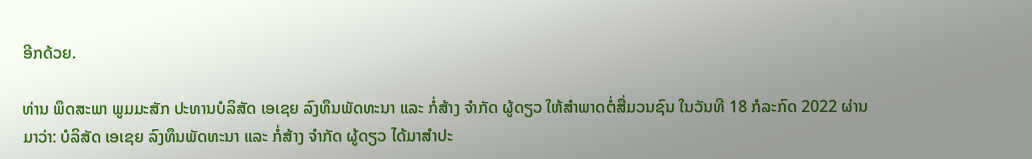ອີກດ້ວຍ.

ທ່ານ ພຶດສະພາ ພູມມະສັກ ປະທານບໍລິສັດ ເອເຊຍ ລົງທຶນພັດທະນາ ແລະ ກໍ່ສ້າງ ຈໍາກັດ ຜູ້ດຽວ ໃຫ້ສຳພາດຕໍ່ສື່ມວນຊົນ ໃນວັນທີ 18 ກໍລະກົດ 2022 ຜ່ານມາວ່າ: ບໍລິສັດ ເອເຊຍ ລົງທຶນພັດທະນາ ແລະ ກໍ່ສ້າງ ຈໍາກັດ ຜູ້ດຽວ ໄດ້ມາສຳປະ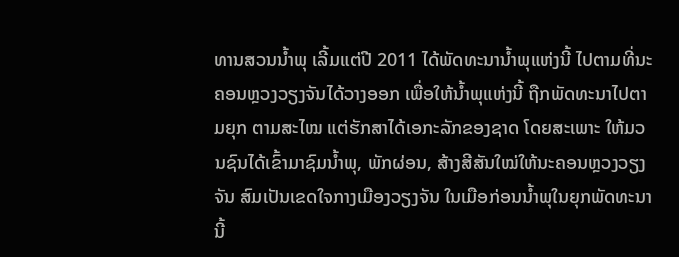ທານສວນນໍ້າພຸ ເລີ້ມແຕ່ປີ 2011 ໄດ້ພັດທະນານ້ຳພຸແຫ່ງນີ້ ໄປຕາມທີ່ນະຄອນຫຼວງວຽງຈັນໄດ້ວາງອອກ ເພື່ອໃຫ້ນ້ຳພຸແຫ່ງນີ້ ຖືກພັດທະນາໄປຕາມຍຸກ ຕາມສະໄໝ ແຕ່ຮັກສາໄດ້ເອກະລັກຂອງຊາດ ໂດຍສະເພາະ ໃຫ້ມວນຊົນໄດ້ເຂົ້າມາຊົມນ້ຳພຸ, ພັກຜ່ອນ, ສ້າງສີສັນໃໝ່ໃຫ້ນະຄອນຫຼວງວຽງຈັນ ສົມເປັນເຂດໃຈກາງເມືອງວຽງຈັນ ໃນເມືອກ່ອນນ້ຳພຸໃນຍຸກພັດທະນານີ້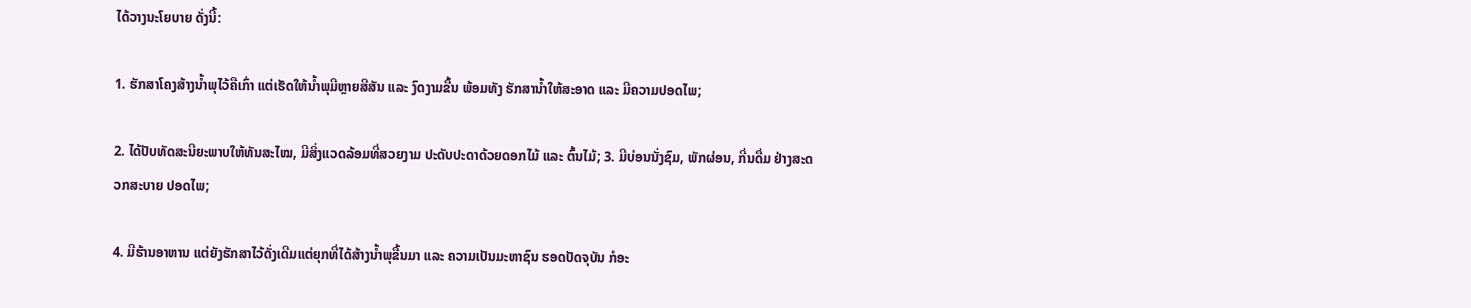ໄດ້ວາງນະໂຍບາຍ ດັ່ງນີ້:

1. ຮັກສາໂຄງສ້າງນ້ຳພຸໄວ້ຄືເກົ່າ ແຕ່ເຮັດໃຫ້ນ້ຳພຸມີຫຼາຍສີສັນ ແລະ ງົດງາມຂື້ນ ພ້ອມທັງ ຮັກສານ້ຳໃຫ້ສະອາດ ແລະ ມີຄວາມປອດໄພ;

2. ໄດ້ປັບທັດສະນີຍະພາບໃຫ້ທັນສະໄໝ, ມີສິ່ງແວດລ້ອມທີ່ສວຍງາມ ປະດັບປະດາດ້ວຍດອກໄມ້ ແລະ ຕົ້ນໄມ້; 3. ມີບ່ອນນັ່ງຊົມ, ພັກຜ່ອນ, ກີ່ນດື່ມ ຢ່າງສະດວກສະບາຍ ປອດໄພ;

4. ມີຮ້ານອາຫານ ແຕ່ຍັງຮັກສາໄວ້ດັ່ງເດີມແຕ່ຍຸກທີ່ໄດ້ສ້າງນ້ຳພຸຂື້ນມາ ແລະ ຄວາມເປັນມະຫາຊົນ ຮອດປັດຈຸບັນ ກໍອະ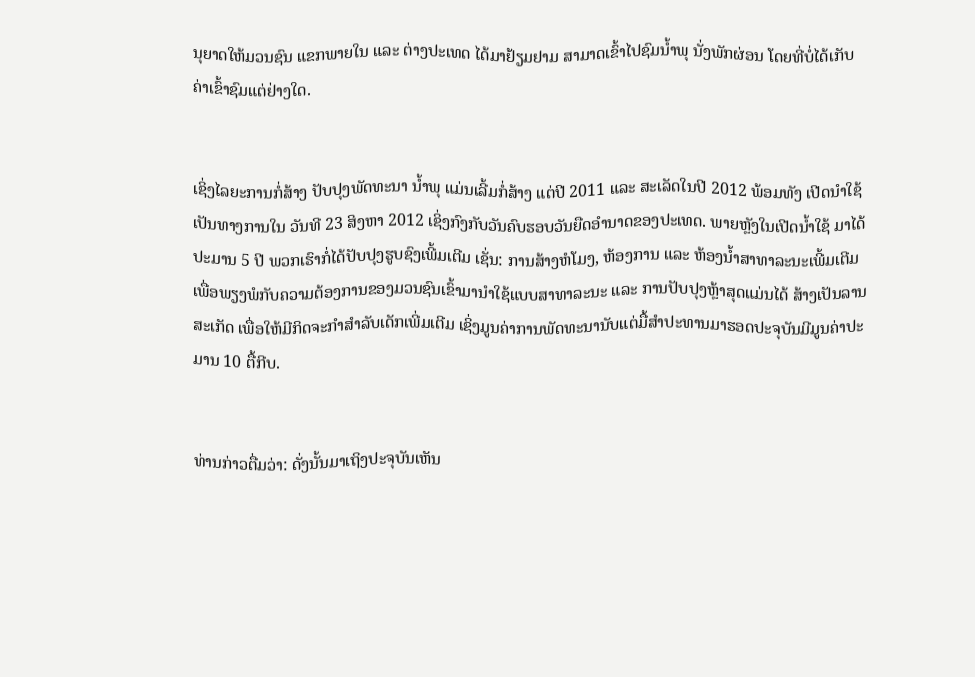ນຸຍາດໃຫ້ມວນຊົນ ແຂກພາຍໃນ ແລະ ຕ່າງປະເທດ ໄດ້ມາຢ້ຽມຢາມ ສາມາດເຂົ້າໄປຊົມນ້ຳພຸ ນັ່ງພັກຜ່ອນ ໂດຍທີ່ບໍ່ໄດ້ເກັບຄ່າເຂົ້າຊົມແຕ່ຢ່າງໃດ.


ເຊິ່ງໄລຍະການກໍ່ສ້າງ ປັບປຸງພັດທະນາ ນ້ຳພຸ ແມ່ນເລີ້ມກໍ່ສ້າງ ແຕ່ປີ 2011 ແລະ ສະເລັດໃນປີ 2012 ພ້ອມທັງ ເປີດນຳໃຊ້ເປັນທາງການໃນ ວັນທີ 23 ສິງຫາ 2012 ເຊິ່ງກົງກັບວັນຄົບຮອບວັນຍືດອຳນາດຂອງປະເທດ. ພາຍຫຼັງໃນເປີດນ້ຳໃຊ້ ມາໄດ້ປະມານ 5 ປີ ພວກເຮົາກໍ່ໄດ້ປັບປຸງຮູບຊົງເພີ້ມເຕີມ ເຊັ່ນ: ການສ້າງຫໍໂມງ, ຫ້ອງການ ແລະ ຫ້ອງນ້ຳສາທາລະນະເພີ້ມເຕີມເພື່ອພຽງພໍກັບຄວາມຕ້ອງການຂອງມວນຊົນເຂົ້າມານຳໃຊ້ແບບສາທາລະນະ ແລະ ການປັບປຸງຫຼ້າສຸດແມ່ນໄດ້ ສ້າງເປັນລານສະເກັດ ເພື່ອໃຫ້ມີກິດຈະກຳສຳລັບເດັກເພີ່ມເຕີມ ເຊິ່ງມູນຄ່າການພັດທະນານັບແຕ່ມື້ສຳປະທານມາຮອດປະຈຸບັນມີມູນຄ່າປະມານ 10 ຕື້ກີບ.


ທ່ານກ່າວຕື່ມວ່າ: ດັ່ງນັ້ນມາເຖິງປະຈຸບັນເຫັນ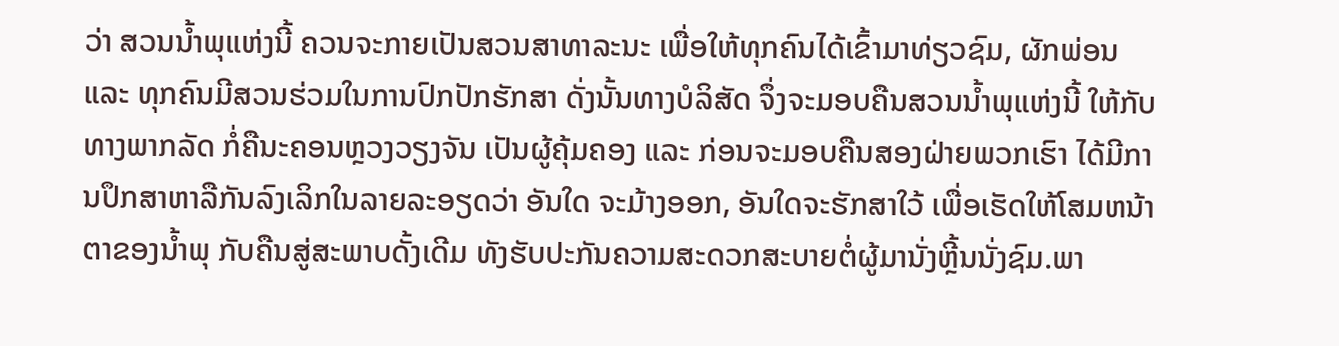ວ່າ ສວນນໍ້າພຸແຫ່ງນີ້ ຄວນຈະກາຍເປັນສວນສາທາລະນະ ເພື່ອໃຫ້ທຸກຄົນໄດ້ເຂົ້າມາທ່ຽວຊົມ, ຜັກພ່ອນ ແລະ ທຸກຄົນມີສວນຮ່ວມໃນການປົກປັກຮັກສາ ດັ່ງນັ້ນທາງບໍລິສັດ ຈຶ່ງຈະມອບຄືນສວນນໍ້າພຸແຫ່ງນີ້ ໃຫ້ກັບທາງພາກລັດ ກໍ່ຄືນະຄອນຫຼວງວຽງຈັນ ເປັນຜູ້ຄຸ້ມຄອງ ແລະ ກ່ອນຈະມອບຄືນສອງຝ່າຍພວກເຮົາ ໄດ້ມີການປຶກສາຫາລືກັນລົງເລິກໃນລາຍລະອຽດວ່າ ອັນໃດ ຈະມ້າງອອກ, ອັນໃດຈະຮັກສາໃວ້ ເພື່ອເຮັດໃຫ້ໂສມຫນ້າຕາຂອງນໍ້າພຸ ກັບຄືນສູ່ສະພາບດັ້ງເດີມ ທັງຮັບປະກັນຄວາມສະດວກສະບາຍຕໍ່ຜູ້ມານັ່ງຫຼີ້ນນັ່ງຊົມ.ພາ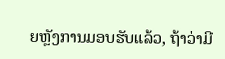ຍຫຼັງການມອບຮັບແລ້ວ, ຖ້າວ່າມີ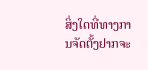ສິ່ງໃດທີ່ທາງການຈັດຕັ້ງຢາກຈະ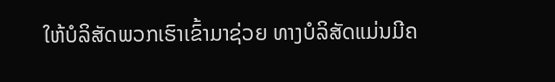ໃຫ້ບໍລິສັດພວກເຮົາເຂົ້າມາຊ່ວຍ ທາງບໍລິສັດແມ່ນມີຄ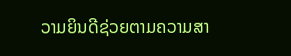ວາມຍິນດີຊ່ວຍຕາມຄວາມສາ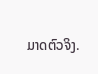ມາດຕົວຈິງ.